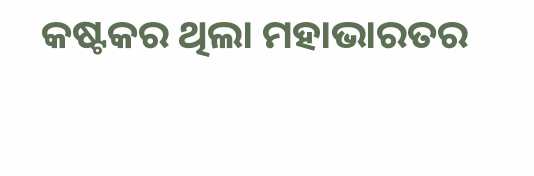କଷ୍ଟକର ଥିଲା ମହାଭାରତର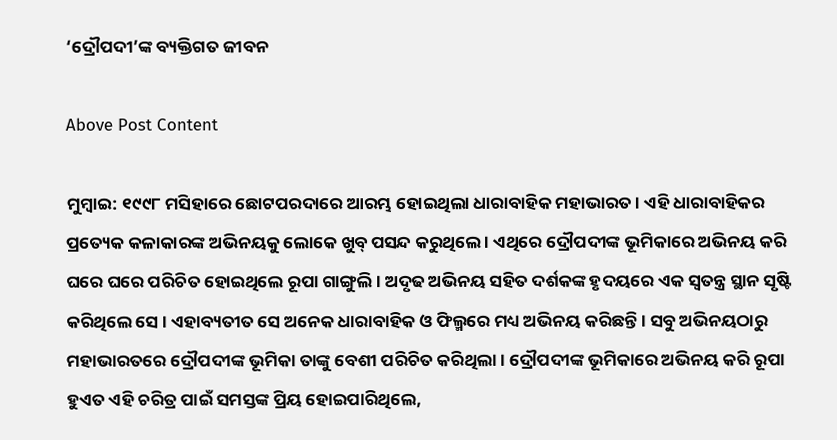‘ଦ୍ରୌପଦୀ’ଙ୍କ ବ୍ୟକ୍ତିଗତ ଜୀବନ

Above Post Content

ମୁମ୍ବାଇ: ୧୯୯୮ ମସିହାରେ ଛୋଟପରଦାରେ ଆରମ୍ଭ ହୋଇଥିଲା ଧାରାବାହିକ ମହାଭାରତ । ଏହି ଧାରାବାହିକର ପ୍ରତ୍ୟେକ କଳାକାରଙ୍କ ଅଭିନୟକୁ ଲୋକେ ଖୁବ୍ ପସନ୍ଦ କରୁଥିଲେ । ଏଥିରେ ଦ୍ରୌପଦୀଙ୍କ ଭୂମିକାରେ ଅଭିନୟ କରି ଘରେ ଘରେ ପରିଚିତ ହୋଇଥିଲେ ରୂପା ଗାଙ୍ଗୁଲି । ଅଦୃଢ ଅଭିନୟ ସହିତ ଦର୍ଶକଙ୍କ ହୃଦୟରେ ଏକ ସ୍ୱତନ୍ତ୍ର ସ୍ଥାନ ସୃଷ୍ଟି କରିଥିଲେ ସେ । ଏହାବ୍ୟତୀତ ସେ ଅନେକ ଧାରାବାହିକ ଓ ଫିଲ୍ମରେ ମଧ୍ୟ ଅଭିନୟ କରିଛନ୍ତି । ସବୁ ଅଭିନୟଠାରୁ ମହାଭାରତରେ ଦ୍ରୌପଦୀଙ୍କ ଭୂମିକା ତାଙ୍କୁ ବେଶୀ ପରିଚିତ କରିଥିଲା । ଦ୍ରୌପଦୀଙ୍କ ଭୂମିକାରେ ଅଭିନୟ କରି ରୂପା ହୁଏତ ଏହି ଚରିତ୍ର ପାଇଁ ସମସ୍ତଙ୍କ ପ୍ରିୟ ହୋଇପାରିଥିଲେ,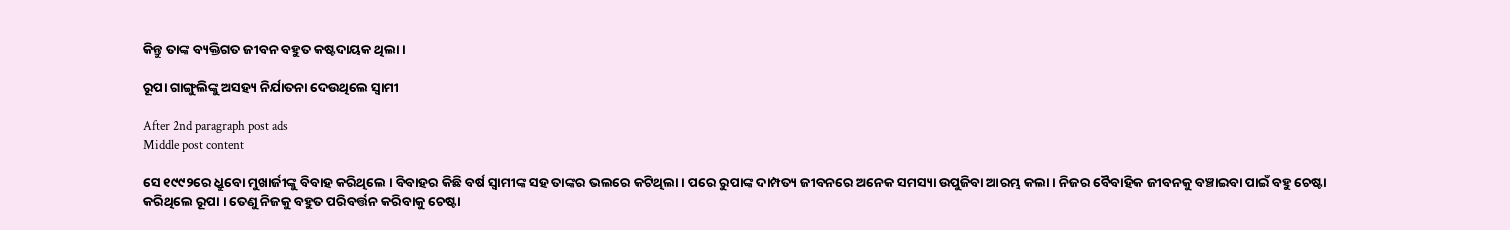କିନ୍ତୁ ତାଙ୍କ ବ୍ୟକ୍ତିଗତ ଜୀବନ ବହୁତ କଷ୍ଟଦାୟକ ଥିଲା ।

ରୂପା ଗାଙ୍ଗୁଲିଙ୍କୁ ଅସହ୍ୟ ନିର୍ଯାତନା ଦେଉଥିଲେ ସ୍ୱାମୀ

After 2nd paragraph post ads
Middle post content

ସେ ୧୯୯୨ରେ ଧ୍ରୁବୋ ମୁଖାର୍ଜୀଙ୍କୁ ବିବାହ କରିଥିଲେ । ବିବାହର କିଛି ବର୍ଷ ସ୍ୱାମୀଙ୍କ ସହ ତାଙ୍କର ଭଲରେ କଟିଥିଲା । ପରେ ରୁପାଙ୍କ ଦାମ୍ପତ୍ୟ ଜୀବନରେ ଅନେକ ସମସ୍ୟା ଉପୁଜିବା ଆରମ୍ଭ କଲା । ନିଜର ବୈବାହିକ ଜୀବନକୁ ବଞ୍ଚାଇବା ପାଇଁ ବହୁ ଚେଷ୍ଟା କରିଥିଲେ ରୂପା । ତେଣୁ ନିଜକୁ ବହୁତ ପରିବର୍ତ୍ତନ କରିବାକୁ ଚେଷ୍ଟା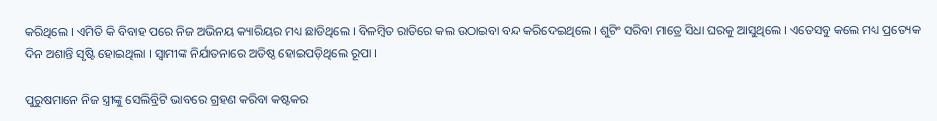କରିଥିଲେ । ଏମିତି କି ବିବାହ ପରେ ନିଜ ଅଭିନୟ କ୍ୟାରିୟର ମଧ୍ୟ ଛାଡିଥିଲେ । ବିଳମ୍ବିତ ରାତିରେ କଲ ଉଠାଇବା ବନ୍ଦ କରିଦେଇଥିଲେ । ଶୁଟିଂ ସରିବା ମାତ୍ରେ ସିଧା ଘରକୁ ଆସୁଥିଲେ । ଏତେସବୁ କଲେ ମଧ୍ୟ ପ୍ରତ୍ୟେକ ଦିନ ଅଶାନ୍ତି ସୃଷ୍ଟି ହୋଇଥିଲା । ସ୍ୱାମୀଙ୍କ ନିର୍ଯାତନାରେ ଅତିଷ୍ଠ ହୋଇପଡ଼ିଥିଲେ ରୂପା ।

ପୁରୁଷମାନେ ନିଜ ସ୍ତ୍ରୀଙ୍କୁ ସେଲିବ୍ରିଟି ଭାବରେ ଗ୍ରହଣ କରିବା କଷ୍ଟକର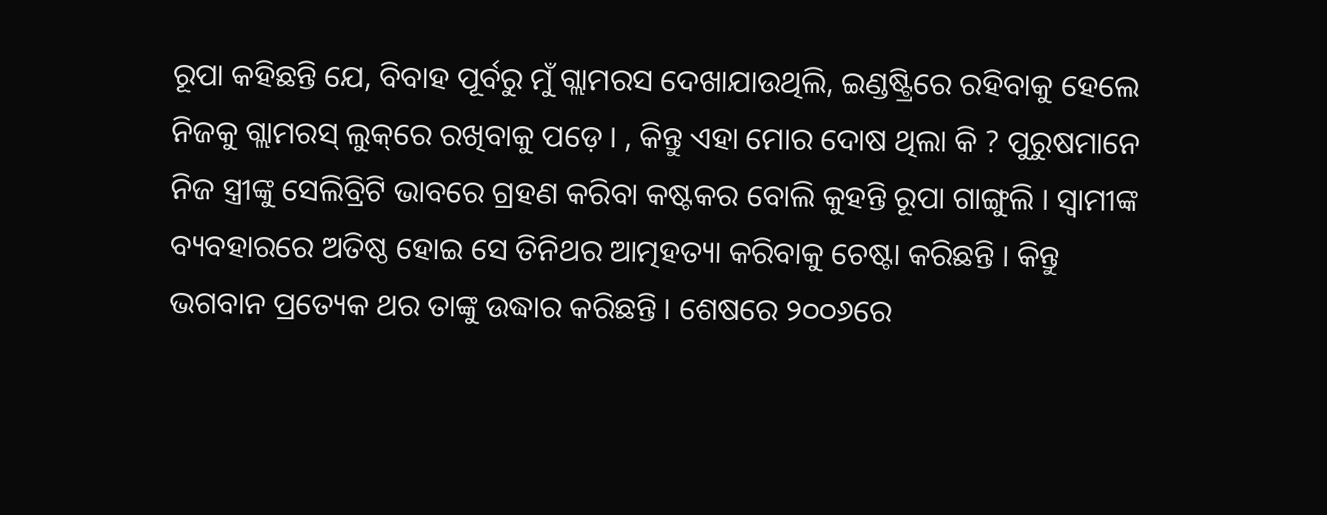ରୂପା କହିଛନ୍ତି ଯେ, ବିବାହ ପୂର୍ବରୁ ମୁଁ ଗ୍ଲାମରସ ଦେଖାଯାଉଥିଲି, ଇଣ୍ଡଷ୍ଟ୍ରିରେ ରହିବାକୁ ହେଲେ ନିଜକୁ ଗ୍ଲାମରସ୍ ଲୁକ୍‌ରେ ରଖିବାକୁ ପଡ଼େ । , କିନ୍ତୁ ଏହା ମୋର ଦୋଷ ଥିଲା କି ? ପୁରୁଷମାନେ ନିଜ ସ୍ତ୍ରୀଙ୍କୁ ସେଲିବ୍ରିଟି ଭାବରେ ଗ୍ରହଣ କରିବା କଷ୍ଟକର ବୋଲି କୁହନ୍ତି ରୂପା ଗାଙ୍ଗୁଲି । ସ୍ୱାମୀଙ୍କ ବ୍ୟବହାରରେ ଅତିଷ୍ଠ ହୋଇ ସେ ତିନିଥର ଆତ୍ମହତ୍ୟା କରିବାକୁ ଚେଷ୍ଟା କରିଛନ୍ତି । କିନ୍ତୁ ଭଗବାନ ପ୍ରତ୍ୟେକ ଥର ତାଙ୍କୁ ଉଦ୍ଧାର କରିଛନ୍ତି । ଶେଷରେ ୨୦୦୬ରେ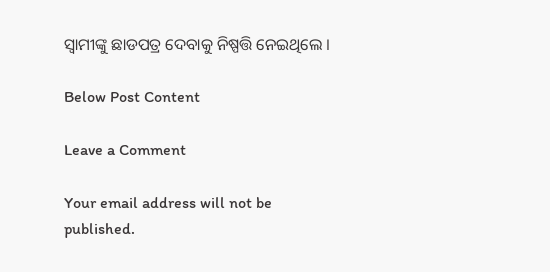ସ୍ୱାମୀଙ୍କୁ ଛାଡପତ୍ର ଦେବାକୁ ନିଷ୍ପତ୍ତି ନେଇଥିଲେ ।

Below Post Content

Leave a Comment

Your email address will not be published.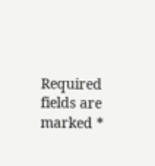Required fields are marked *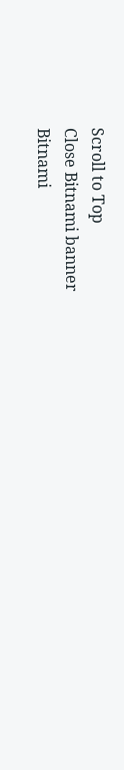Scroll to Top
Close Bitnami banner
Bitnami